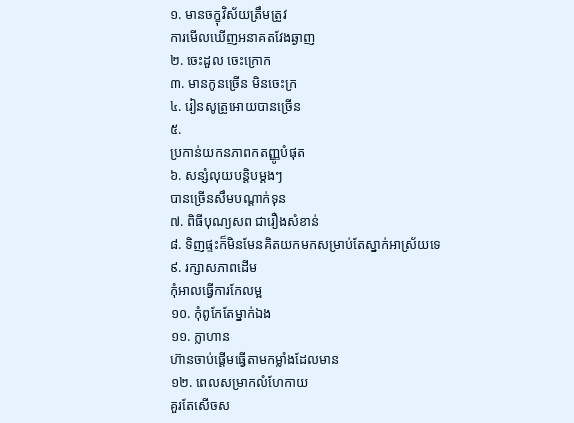១. មានចក្ខុវិស័យត្រឹមត្រូវ
ការមើលឃើញអនាគតវែងឆ្ងាញ
២. ចេះដួល ចេះក្រោក
៣. មានកូនច្រើន មិនចេះក្រ
៤. រៀនសូត្រូអោយបានច្រើន
៥.
ប្រកាន់យកនភាពកតញ្ញូបំផុត
៦. សន្សំលុយបន្តិបម្តងៗ
បានច្រើនសឹមបណ្តាក់ទុន
៧. ពិធីបុណ្យសព ជារឿងសំខាន់
៨. ទិញផ្ទះក៏មិនមែនគិតយកមកសម្រាប់តែស្នាក់អាស្រ័យទេ
៩. រក្សាសភាពដើម
កុំអាលធ្វើការកែលម្អ
១០. កុំពូកែតែម្នាក់ឯង
១១. ក្លាហាន
ហ៊ានចាប់ផ្តើមធ្វើតាមកម្លាំងដែលមាន
១២. ពេលសម្រាកលំហែកាយ
គួរតែសើចស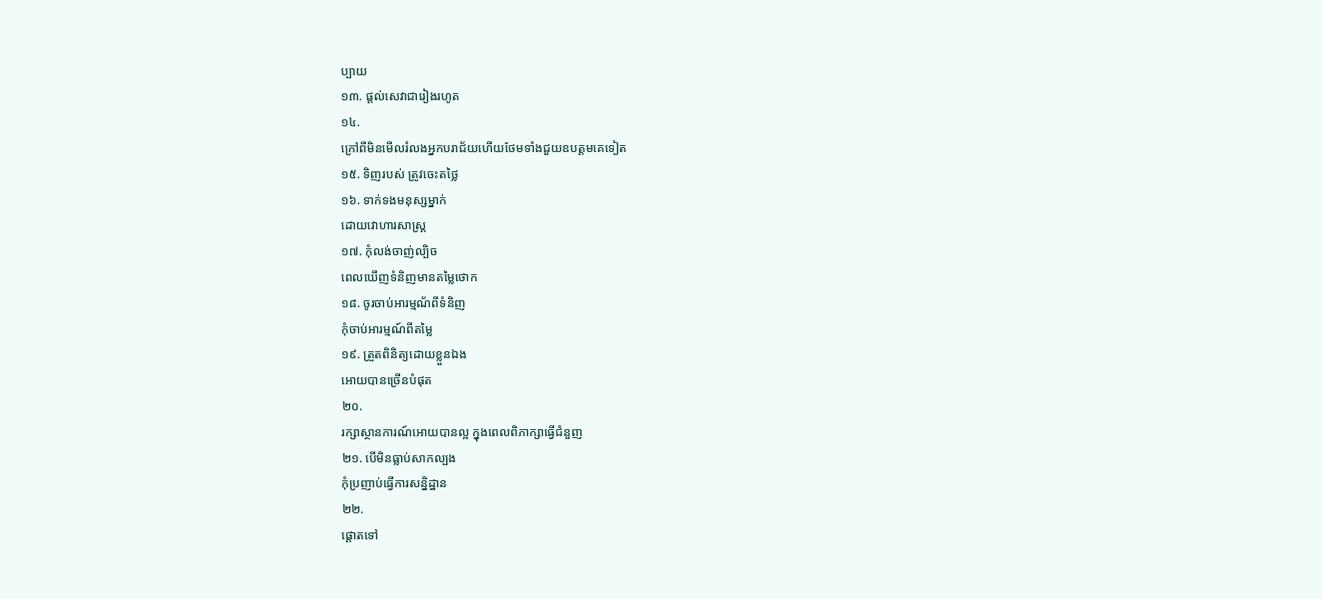ប្បាយ
១៣. ផ្តល់សេវាជារៀងរហូត
១៤.
ក្រៅពីមិនមើលរំលងអ្នកបរាជ័យហើយថែមទាំងជួយឧបត្តមគេទៀត
១៥. ទិញរបស់ ត្រូវចេះតថ្លៃ
១៦. ទាក់ទងមនុស្សម្នាក់
ដោយវោហារសាស្រ្ត
១៧. កុំលង់ចាញ់ល្បិច
ពេលឃើញទំនិញមានតម្លៃថោក
១៨. ចូរចាប់អារម្មណ័ពីទំនិញ
កុំចាប់អារម្មណ៍ពីតម្លៃ
១៩. ត្រួតពិនិត្យដោយខ្លួនឯង
អោយបានច្រើនបំផុត
២០.
រក្សាស្ថានការណ៍អោយបានល្អ ក្នុងពេលពិភាក្សាធ្វើជំនួញ
២១. បើមិនធ្លាប់សាកល្បង
កុំប្រញាប់ធ្វើការសន្និដ្ឋាន
២២.
ផ្តោតទៅ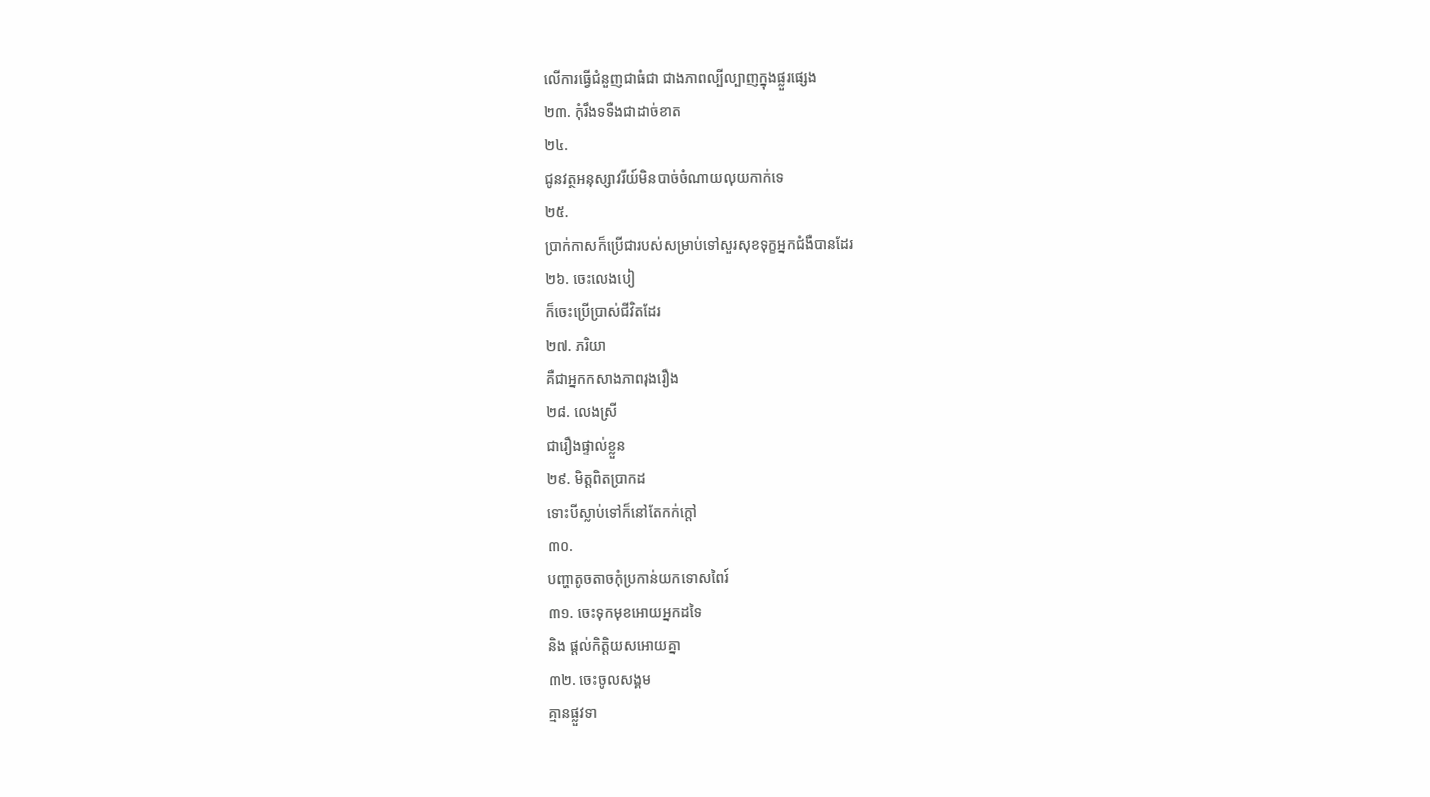លើការធ្វើជំនួញជាធំជា ជាងភាពល្បីល្បាញក្នុងផ្លួរផេ្សង
២៣. កុំរឹងទទឺងជាដាច់ខាត
២៤.
ជូនវត្ថអនុស្សាវរីយ៍មិនបាច់ចំណាយលុយកាក់ទេ
២៥.
ប្រាក់កាសក៏ប្រើជារបស់សម្រាប់ទៅសួរសុខទុក្ខអ្នកជំងឺបានដែរ
២៦. ចេះលេងបៀ
ក៏ចេះប្រើប្រាស់ជីវិតដែរ
២៧. ភរិយា
គឺជាអ្នកកសាងភាពរុងរឿង
២៨. លេងស្រី
ជារឿងផ្ទាល់ខ្លួន
២៩. មិត្តពិតប្រាកដ
ទោះបីស្លាប់ទៅក៏នៅតែកក់ក្តៅ
៣០.
បញ្ហាតូចតាចកុំប្រកាន់យកទោសពៃរ៍
៣១. ចេះទុកមុខអោយអ្នកដទៃ
និង ផ្តល់កិត្តិយសអោយគ្នា
៣២. ចេះចូលសង្គម
គ្មានផ្លួវទា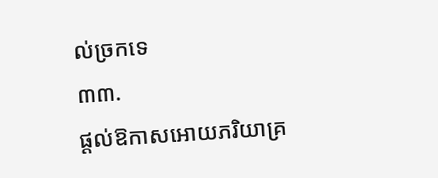ល់ច្រកទេ
៣៣.
ផ្តល់ឱកាសអោយភរិយាគ្រ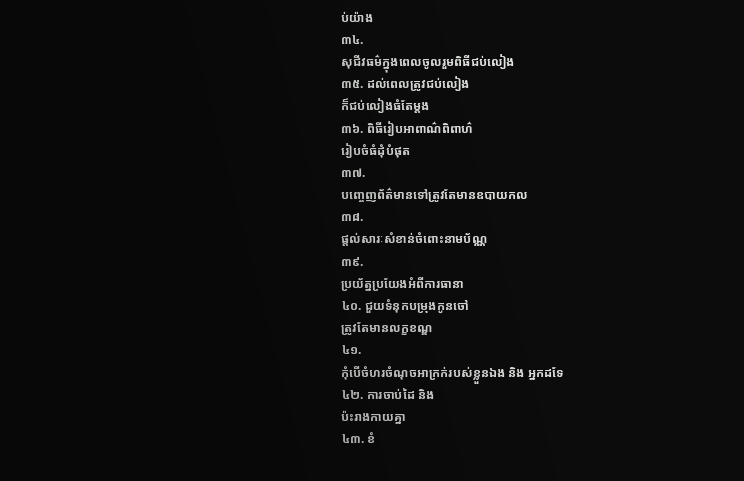ប់យ៉ាង
៣៤.
សុជីវធម៌ក្នុងពេលចូលរួមពិធីជប់លៀង
៣៥. ដល់ពេលត្រូវជប់លៀង
ក៏ជប់លៀងធំតែម្តង
៣៦. ពិធីរៀបអាពាណ៌ពិពាហ៌
រៀបចំធំដុំបំផុត
៣៧.
បញ្ចេញព័ត៌មានទៅត្រូវតែមានឧបាយកល
៣៨.
ផ្តល់សារៈសំខាន់ចំពោះនាមប័ណ្ណ
៣៩.
ប្រយ័ត្នប្រយែងអំពីការធានា
៤០. ជួយទំនុកបម្រុងកូនចៅ
ត្រូវតែមានលក្ខខណ្ឌ
៤១.
កុំបើចំហរចំណុចអាក្រក់របស់ខ្លួនឯង និង អ្នកដទែ
៤២. ការចាប់ដៃ និង
ប៉ះរាងកាយគ្នា
៤៣. ខំ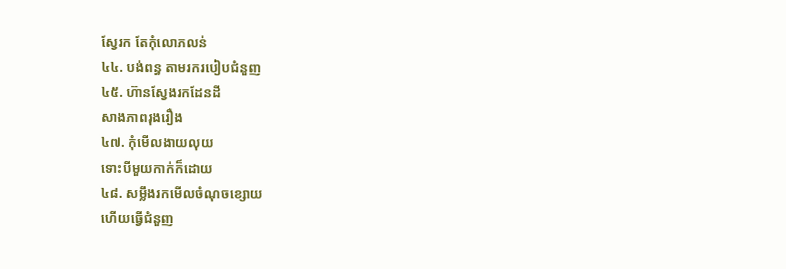ស្វែរក តែកុំលោភលន់
៤៤. បង់ពន្ធ តាមរករបៀបជំនួញ
៤៥. ហ៊ានស្វែងរកដែនដី
សាងភាពរុងរឿង
៤៧. កុំមើលងាយលុយ
ទោះបីមួយកាក់ក៏ដោយ
៤៨. សម្លឹងរកមើលចំណុចខ្សោយ
ហើយធ្វើជំនួញ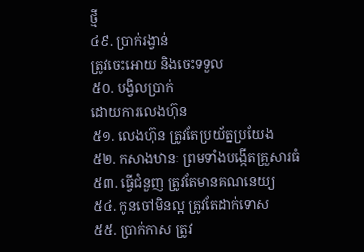ថ្មី
៤៩. ប្រាក់រង្វាន់
ត្រូវចេះអោយ និងចេះទទួល
៥០. បង្វិលប្រាក់
ដោយការលេងហ៊ុន
៥១. លេងហ៊ុន ត្រូវតែប្រយ័ត្នប្រយែង
៥២. កសាងឋានៈ ព្រមទាំងបង្កើតគ្រួសារធំ
៥៣. ធ្វើជំនួញ ត្រូវតែមានគណនេយ្យ
៥៤. កូនចៅមិនល្អ ត្រូវតែដាក់ទោស
៥៥. ប្រាក់កាស ត្រូវ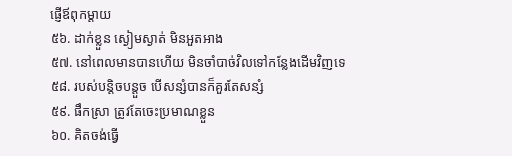ផ្ញើឪពុកម្តាយ
៥៦. ដាក់ខ្លួន ស្ងៀមស្ងាត់ មិនអួតអាង
៥៧. នៅពេលមានបានហើយ មិនចាំបាច់វិលទៅកន្លែងដើមវិញទេ
៥៨. របស់បន្តិចបន្តួច បើសន្សំបានក៏គួរតែសន្សំ
៥៩. ផឹកស្រា ត្រូវតែចេះប្រមាណខ្លួន
៦០. គិតចង់ធ្វើ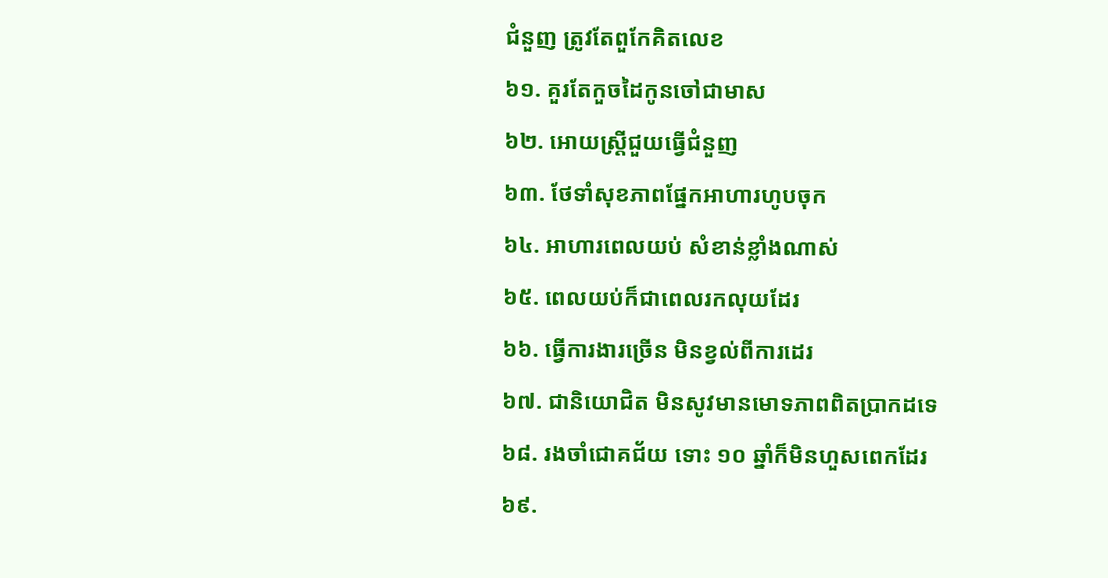ជំនួញ ត្រូវតែពួកែគិតលេខ
៦១. គួរតែកួចដៃកូនចៅជាមាស
៦២. អោយស្រ្តីជួយធ្វើជំនួញ
៦៣. ថែទាំសុខភាពផ្នែកអាហារហូបចុក
៦៤. អាហារពេលយប់ សំខាន់ខ្លាំងណាស់
៦៥. ពេលយប់ក៏ជាពេលរកលុយដែរ
៦៦. ធ្វើការងារច្រើន មិនខ្វល់ពីការដេរ
៦៧. ជានិយោជិត មិនសូវមានមោទភាពពិតប្រាកដទេ
៦៨. រងចាំជោគជ័យ ទោះ ១០ ឆ្នាំក៏មិនហួសពេកដែរ
៦៩.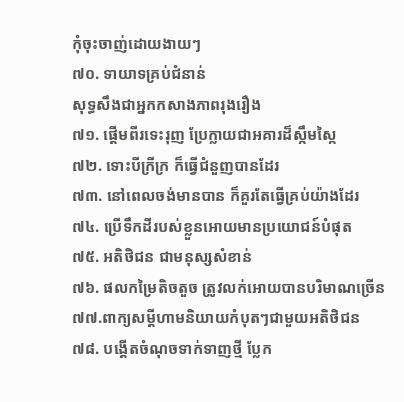កុំចុះចាញ់ដោយងាយៗ
៧០. ទាយាទគ្រប់ជំនាន់
សុទ្ធសឹងជាអ្នកកសាងភាពរុងរឿង
៧១. ផ្តើមពីរទេះរុញ ប្រែក្លាយជាអគារដ៏ស្កឹមស្កៃ
៧២. ទោះបីក្រីក្រ ក៏ធ្វើជំនួញបានដែរ
៧៣. នៅពេលចង់មានបាន ក៏គួរតែធ្វើគ្រប់យ៉ាងដែរ
៧៤. ប្រើទឹកដីរបស់ខ្លួនអោយមានប្រយោជន៍បំផុត
៧៥. អតិថិជន ជាមនុស្សសំខាន់
៧៦. ផលកម្រៃតិចតួច ត្រូវលក់អោយបានបរិមាណច្រើន
៧៧.ពាក្យសម្តីហាមនិយាយកំបុតៗជាមួយអតិថិជន
៧៨. បង្តើតចំណុចទាក់ទាញថ្មី ប្លែក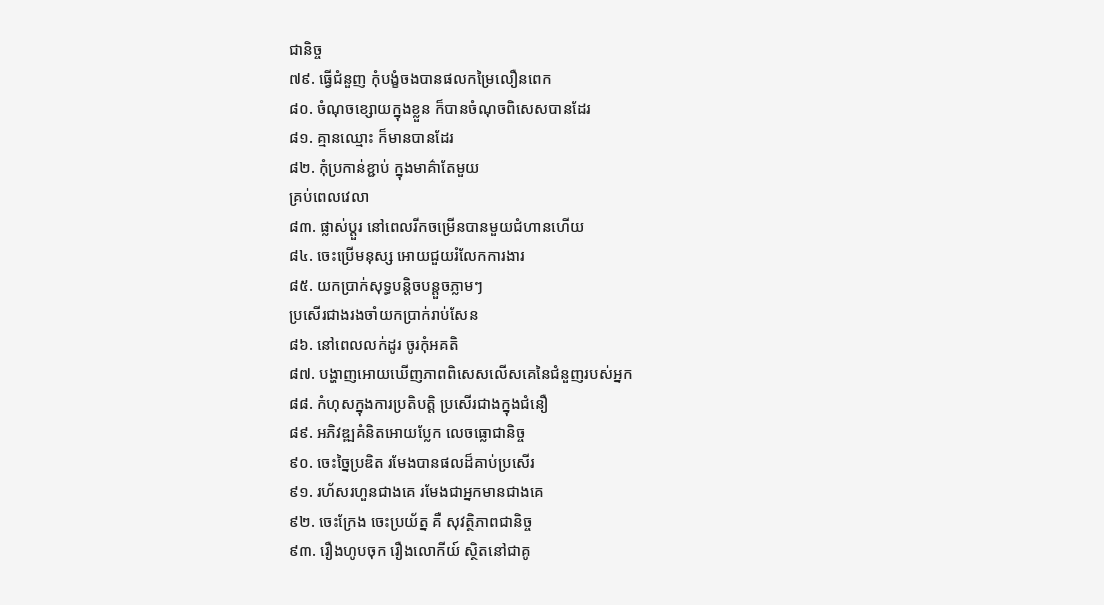ជានិច្ច
៧៩. ធ្វើជំនួញ កុំបង្ខំចងបានផលកម្រៃលឿនពេក
៨០. ចំណុចខ្សោយក្នុងខ្លួន ក៏បានចំណុចពិសេសបានដែរ
៨១. គ្មានឈ្មោះ ក៏មានបានដែរ
៨២. កុំប្រកាន់ខ្ជាប់ ក្នុងមាគ៌ាតែមួយ
គ្រប់ពេលវេលា
៨៣. ផ្លាស់ប្តួរ នៅពេលរីកចម្រើនបានមួយជំហានហើយ
៨៤. ចេះប្រើមនុស្ស អោយជួយរំលែកការងារ
៨៥. យកប្រាក់សុទ្ធបន្តិចបន្តួចភ្លាមៗ
ប្រសើរជាងរងចាំយកប្រាក់រាប់សែន
៨៦. នៅពេលលក់ដូរ ចូរកុំអគតិ
៨៧. បង្ហាញអោយឃើញភាពពិសេសលើសគេនៃជំនួញរបស់អ្នក
៨៨. កំហុសក្នុងការប្រតិបត្តិ ប្រសើរជាងក្នុងជំនឿ
៨៩. អភិវឌ្ឍគំនិតអោយប្លែក លេចធ្លោជានិច្ច
៩០. ចេះច្នៃប្រឌិត រមែងបានផលដ៏គាប់ប្រសើរ
៩១. រហ័សរហួនជាងគេ រមែងជាអ្នកមានជាងគេ
៩២. ចេះក្រែង ចេះប្រយ័ត្ន គឺ សុវត្ថិភាពជានិច្ច
៩៣. រឿងហូបចុក រឿងលោកីយ៍ ស្ថិតនៅជាគូ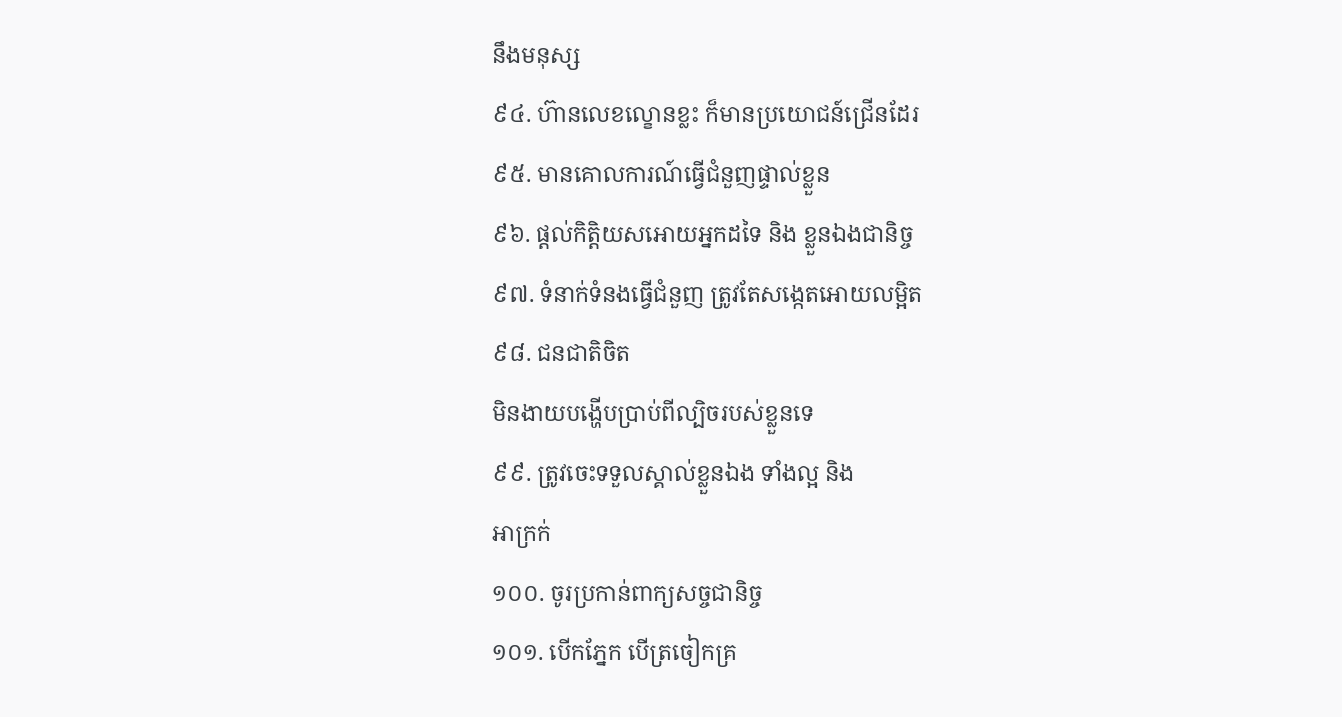នឹងមនុស្ស
៩៤. ហ៊ានលេខល្ខោនខ្លះ ក៏មានប្រយោជន៍ជ្រើនដែរ
៩៥. មានគោលការណ៍ធ្វើជំនួញផ្ទាល់ខ្លួន
៩៦. ផ្តល់កិត្តិយសអោយអ្នកដទៃ និង ខ្លួនឯងជានិច្ច
៩៧. ទំនាក់ទំនងធ្វើជំនួញ ត្រូវតែសង្កេតអោយលម្អិត
៩៨. ជនជាតិចិត
មិនងាយបង្ហើបប្រាប់ពីល្បិចរបស់ខ្លួនទេ
៩៩. ត្រូវចេះទទួលស្គាល់ខ្លួនឯង ទាំងល្អ និង
អាក្រក់
១០០. ចូរប្រកាន់ពាក្យសច្ចជានិច្ច
១០១. បើកភ្នែក បើត្រចៀកគ្រ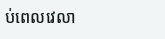ប់ពេលវេលា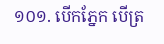១០១. បើកភ្នែក បើត្រ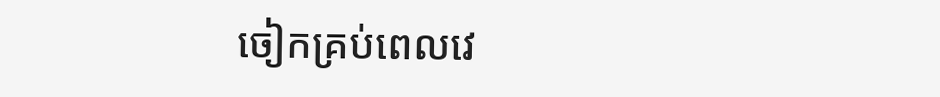ចៀកគ្រប់ពេលវេ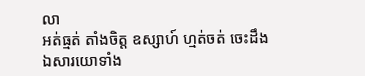លា
អត់ធ្មត់ តាំងចិត្ត ឧស្សាហ៍ ហ្មត់ចត់ ចេះដឹង
ឯសារយោទាំង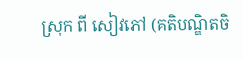ស្រុក ពី សៀវភៅ (គតិបណ្ឌិតចិ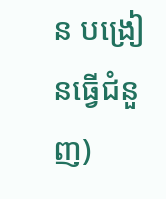ន បង្រៀនធ្វើជំនួញ)